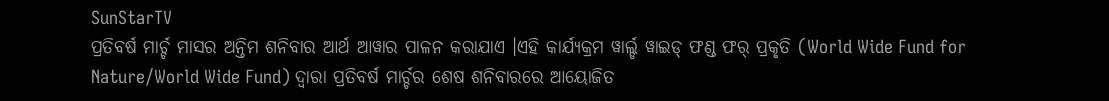SunStarTV
ପ୍ରତିବର୍ଷ ମାର୍ଚ୍ଚ ମାସର ଅନ୍ତିମ ଶନିବାର ଆର୍ଥ ଆୱାର ପାଳନ କରାଯାଏ ।ଏହି କାର୍ଯ୍ୟକ୍ରମ ୱାର୍ଲ୍ଡ ୱାଇଡ୍ ଫଣ୍ଡ ଫର୍ ପ୍ରକୃତି (World Wide Fund for Nature/World Wide Fund) ଦ୍ୱାରା ପ୍ରତିବର୍ଷ ମାର୍ଚ୍ଚର ଶେଷ ଶନିବାରରେ ଆୟୋଜିତ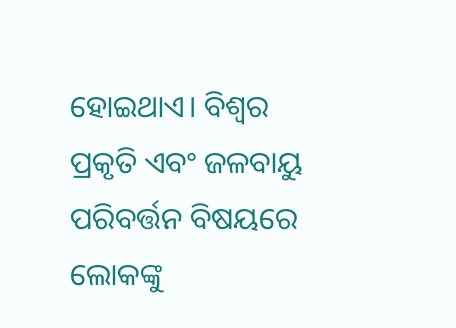ହୋଇଥାଏ। ବିଶ୍ବର ପ୍ରକୃତି ଏବଂ ଜଳବାୟୁ ପରିବର୍ତ୍ତନ ବିଷୟରେ ଲୋକଙ୍କୁ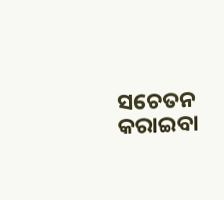ସଚେତନ କରାଇବା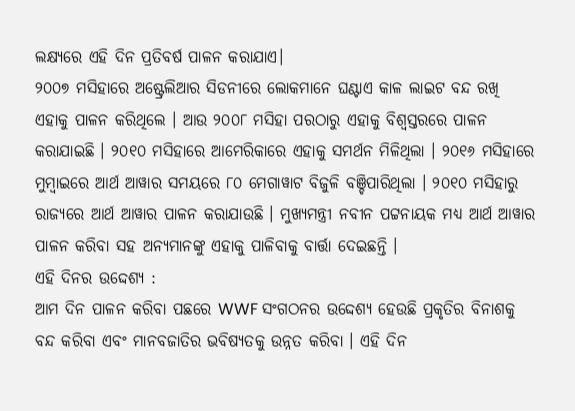ଲକ୍ଷ୍ୟରେ ଏହି ଦିନ ପ୍ରତିବର୍ଷ ପାଳନ କରାଯାଏ।
୨୦୦୭ ମସିହାରେ ଅଷ୍ଟ୍ରେଲିଆର ସିଡନୀରେ ଲୋକମାନେ ଘଣ୍ଟାଏ କାଳ ଲାଇଟ ବନ୍ଦ ରଖି ଏହାକୁ ପାଳନ କରିଥିଲେ । ଆଉ ୨୦୦୮ ମସିହା ପରଠାରୁ ଏହାକୁ ବିଶ୍ୱସ୍ତରରେ ପାଳନ କରାଯାଇଛି । ୨୦୧୦ ମସିହାରେ ଆମେରିକାରେ ଏହାକୁ ସମର୍ଥନ ମିଳିଥିଲା । ୨୦୧୬ ମସିହାରେ ମୁମ୍ବାଇରେ ଆର୍ଥ ଆୱାର ସମୟରେ ୮୦ ମେଗାୱାଟ ବିଜୁଳି ବଞ୍ଚିପାରିଥିଲା । ୨୦୧୦ ମସିହାରୁ ରାଜ୍ୟରେ ଆର୍ଥ ଆୱାର ପାଳନ କରାଯାଉଛି । ମୁଖ୍ୟମନ୍ତ୍ରୀ ନବୀନ ପଟ୍ଟନାୟକ ମଧ୍ୟ ଆର୍ଥ ଆୱାର ପାଳନ କରିବା ସହ ଅନ୍ୟମାନଙ୍କୁ ଏହାକୁ ପାଳିବାକୁ ବାର୍ତ୍ତା ଦେଇଛନ୍ତି ।
ଏହି ଦିନର ଉଦ୍ଦେଶ୍ୟ :
ଆମ ଦିନ ପାଳନ କରିବା ପଛରେ WWF ସଂଗଠନର ଉଦ୍ଦେଶ୍ୟ ହେଉଛି ପ୍ରକୃତିର ବିନାଶକୁ ବନ୍ଦ କରିବା ଏବଂ ମାନବଜାତିର ଭବିଷ୍ୟତକୁ ଉନ୍ନତ କରିବା । ଏହି ଦିନ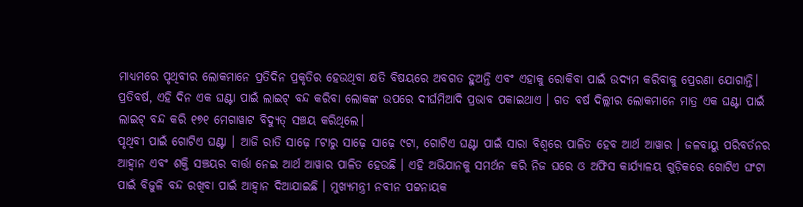ମାଧ୍ୟମରେ ପୃଥିବୀର ଲୋକମାନେ ପ୍ରତିଦିନ ପ୍ରକୃତିର ହେଉଥିବା କ୍ଷତି ବିଷୟରେ ଅବଗତ ହୁଅନ୍ତି ଏବଂ ଏହାକୁ ରୋକିବା ପାଇଁ ଉଦ୍ୟମ କରିବାକୁ ପ୍ରେରଣା ଯୋଗାନ୍ତି। ପ୍ରତିବର୍ଷ, ଏହି ଦିନ ଏକ ଘଣ୍ଟା ପାଇଁ ଲାଇଟ୍ ବନ୍ଦ କରିବା ଲୋକଙ୍କ ଉପରେ ଦୀର୍ଘମିଆଦି ପ୍ରଭାବ ପକାଇଥାଏ । ଗତ ବର୍ଷ ଦିଲ୍ଲୀର ଲୋକମାନେ ମାତ୍ର ଏକ ଘଣ୍ଟା ପାଇଁ ଲାଇଟ୍ ବନ୍ଦ କରି ୧୭୧ ମେଗାୱାଟ ବିଦ୍ୟୁତ୍ ସଞ୍ଚୟ କରିଥିଲେ।
ପୃଥିବୀ ପାଇଁ ଗୋଟିଏ ଘଣ୍ଟା । ଆଜି ରାତି ସାଢ଼େ ୮ଟାରୁ ସାଢ଼େ ସାଢ଼େ ୯ଟା, ଗୋଟିଏ ଘଣ୍ଟା ପାଇଁ ସାରା ବିଶ୍ୱରେ ପାଳିତ ହେବ ଆର୍ଥ ଆୱାର । ଜଳବାୟୁ ପରିବର୍ତନର ଆହ୍ୱାନ ଏବଂ ଶକ୍ତି ସଞ୍ଚୟର ବାର୍ତ୍ତା ନେଇ ଆର୍ଥ ଆୱାର ପାଳିତ ହେଉଛି । ଏହି ଅଭିଯାନକୁ ସମର୍ଥନ କରି ନିଜ ଘରେ ଓ ଅଫିସ କାର୍ଯ୍ୟାଳୟ ଗୁଡ଼ିକରେ ଗୋଟିଏ ଘଂଟା ପାଇଁ ବିଜୁଳି ବନ୍ଦ ରଖିବା ପାଇଁ ଆହ୍ୱାନ ଦିଆଯାଇଛି । ମୁଖ୍ୟମନ୍ତ୍ରୀ ନବୀନ ପଟ୍ଟନାୟକ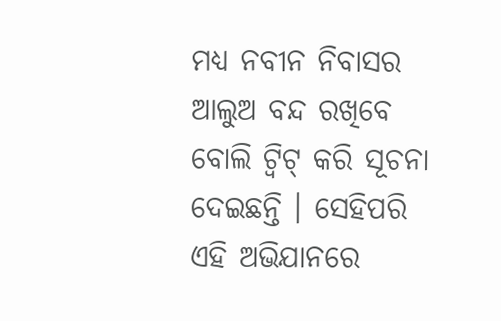ମଧ୍ୟ ନବୀନ ନିବାସର ଆଲୁଅ ବନ୍ଦ ରଖିବେ ବୋଲି ଟ୍ୱିଟ୍ କରି ସୂଚନା ଦେଇଛନ୍ତି । ସେହିପରି ଏହି ଅଭିଯାନରେ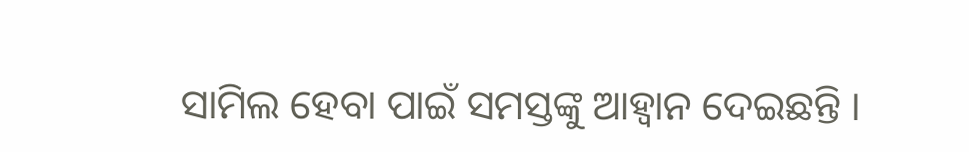ସାମିଲ ହେବା ପାଇଁ ସମସ୍ତଙ୍କୁ ଆହ୍ୱାନ ଦେଇଛନ୍ତି ।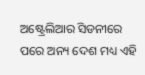ଅଷ୍ଟ୍ରେଲିଆର ସିଡନୀରେ ପରେ ଅନ୍ୟ ଦେଶ ମଧ୍ୟ ଏହି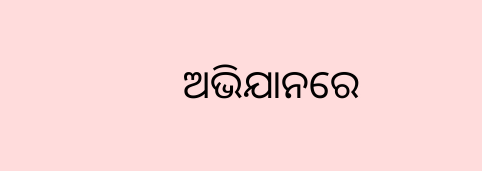ଅଭିଯାନରେ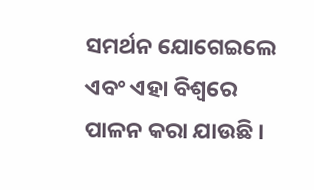ସମର୍ଥନ ଯୋଗେଇଲେ ଏବଂ ଏହା ବିଶ୍ୱରେ ପାଳନ କରା ଯାଉଛି ।